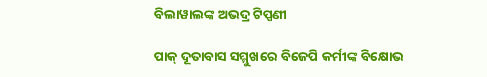ବିଲାୱାଲଙ୍କ ଅଭଦ୍ର ଟିପ୍ପଣୀ

ପାକ୍ ଦୂତାବାସ ସମ୍ମୁଖରେ ବିଜେପି କର୍ମୀଙ୍କ ବିକ୍ଷୋଭ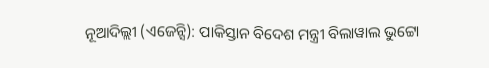ନୂଆଦିଲ୍ଲୀ (ଏଜେନ୍ସି): ପାକିସ୍ତାନ ବିଦେଶ ମନ୍ତ୍ରୀ ବିଲାୱାଲ ଭୁଟ୍ଟୋ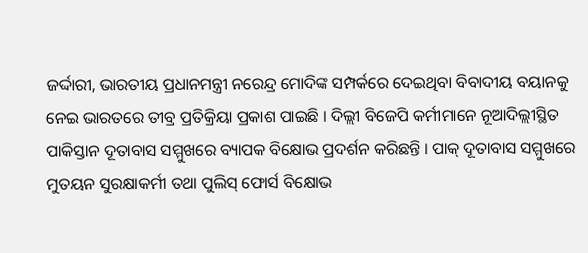ଜର୍ଦ୍ଦାରୀ, ଭାରତୀୟ ପ୍ରଧାନମନ୍ତ୍ରୀ ନରେନ୍ଦ୍ର ମୋଦିଙ୍କ ସମ୍ପର୍କରେ ଦେଇଥିବା ବିବାଦୀୟ ବୟାନକୁ ନେଇ ଭାରତରେ ତୀବ୍ର ପ୍ରତିକ୍ରିୟା ପ୍ରକାଶ ପାଇଛି । ଦିଲ୍ଲୀ ବିଜେପି କର୍ମୀମାନେ ନୂଆଦିଲ୍ଲୀସ୍ଥିତ ପାକିସ୍ତାନ ଦୂତାବାସ ସମ୍ମୁଖରେ ବ୍ୟାପକ ବିକ୍ଷୋଭ ପ୍ରଦର୍ଶନ କରିଛନ୍ତି । ପାକ୍ ଦୂତାବାସ ସମ୍ମୁଖରେ ମୁତୟନ ସୁରକ୍ଷାକର୍ମୀ ତଥା ପୁଲିସ୍ ଫୋର୍ସ ବିକ୍ଷୋଭ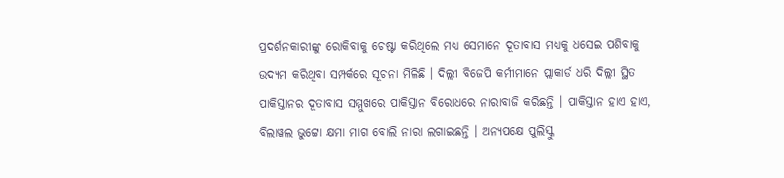ପ୍ରଦର୍ଶନକାରୀଙ୍କୁ ରୋକିବାକୁ ଚେଷ୍ଟା କରିଥିଲେ ମଧ୍ୟ ସେମାନେ ଦୂତାବାସ ମଧ୍ୟକୁ ଧସେଇ ପଶିବାକୁ ଉଦ୍ୟମ କରିଥିବା ସମ୍ପର୍କରେ ସୂଚନା ମିଳିଛି । ଦିଲ୍ଲୀ ବିଜେପି କର୍ମୀମାନେ ପ୍ଲାକାର୍ଡ ଧରି ଦିଲ୍ଲୀ ସ୍ଥିତ ପାକିସ୍ତାନର ଦୂତାବାସ ସମ୍ମୁଖରେ ପାକିସ୍ତାନ ବିରୋଧରେ ନାରାବାଜି କରିଛନ୍ତି । ପାକିସ୍ତାନ ହାଏ ହାଏ, ବିଲାୱଲ ଭୁଟ୍ଟୋ କ୍ଷମା ମାଗ ବୋଲି ନାରା ଲଗାଇଛନ୍ତି । ଅନ୍ୟପକ୍ଷେ ପୁଲିସ୍କୁ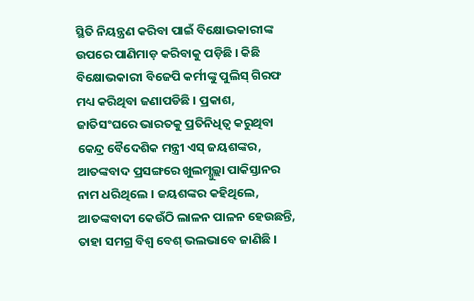ସ୍ଥିତି ନିୟନ୍ତ୍ରଣ କରିବା ପାଇଁ ବିକ୍ଷୋଭକାରୀଙ୍କ ଉପରେ ପାଣିମାଡ଼ କରିବାକୁ ପଡ଼ିଛି । କିଛି ବିକ୍ଷୋଭକାରୀ ବିଜେପି କର୍ମୀଙ୍କୁ ପୁଲିସ୍ ଗିରଫ ମଧ୍ୟ କରିଥିବା ଜଣାପଡିଛି । ପ୍ରକାଶ, ଜାତିସଂଘରେ ଭାରତକୁ ପ୍ରତିନିଧିତ୍ୱ କରୁଥିବା କେନ୍ଦ୍ର ବୈଦେଶିକ ମନ୍ତ୍ରୀ ଏସ୍ ଜୟଶଙ୍କର, ଆତଙ୍କବାଦ ପ୍ରସଙ୍ଗରେ ଖୁଲମ୍ଖୁଲ୍ଲା ପାକିସ୍ତାନର ନାମ ଧରିଥିଲେ । ଜୟଶଙ୍କର କହିଥିଲେ, ଆତଙ୍କବାଦୀ କେଉଁଠି ଲାଳନ ପାଳନ ହେଉଛନ୍ତି, ତାହା ସମଗ୍ର ବିଶ୍ୱ ବେଶ୍ ଭଲଭାବେ ଜାଣିଛି ।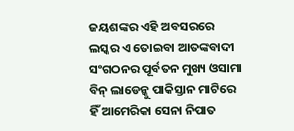ଜୟଶଙ୍କର ଏହି ଅବସରରେ ଲସ୍କର ଏ ତୋଇବା ଆତଙ୍କବାଦୀ ସଂଗଠନର ପୂର୍ବତନ ମୁଖ୍ୟ ଓସାମା ବିନ୍ ଲାଡେନ୍କୁ ପାକିସ୍ତାନ ମାଟିରେ ହିଁ ଆମେରିକା ସେନା ନିପାତ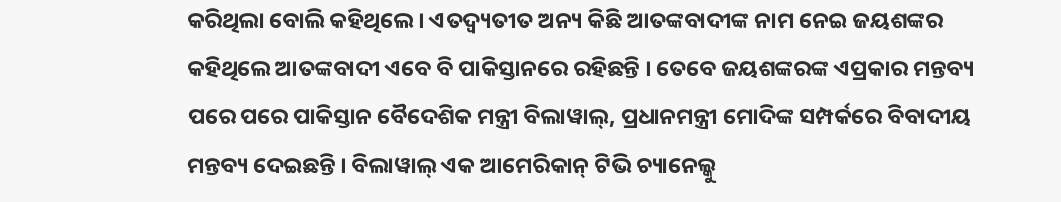କରିଥିଲା ବୋଲି କହିଥିଲେ । ଏତଦ୍ବ୍ୟତୀତ ଅନ୍ୟ କିଛି ଆତଙ୍କବାଦୀଙ୍କ ନାମ ନେଇ ଜୟଶଙ୍କର କହିଥିଲେ ଆତଙ୍କବାଦୀ ଏବେ ବି ପାକିସ୍ତାନରେ ରହିଛନ୍ତି । ତେବେ ଜୟଶଙ୍କରଙ୍କ ଏପ୍ରକାର ମନ୍ତବ୍ୟ ପରେ ପରେ ପାକିସ୍ତାନ ବୈଦେଶିକ ମନ୍ତ୍ରୀ ବିଲାୱାଲ୍, ପ୍ରଧାନମନ୍ତ୍ରୀ ମୋଦିଙ୍କ ସମ୍ପର୍କରେ ବିବାଦୀୟ ମନ୍ତବ୍ୟ ଦେଇଛନ୍ତି । ବିଲାୱାଲ୍ ଏକ ଆମେରିକାନ୍ ଟିଭି ଚ୍ୟାନେଲ୍କୁ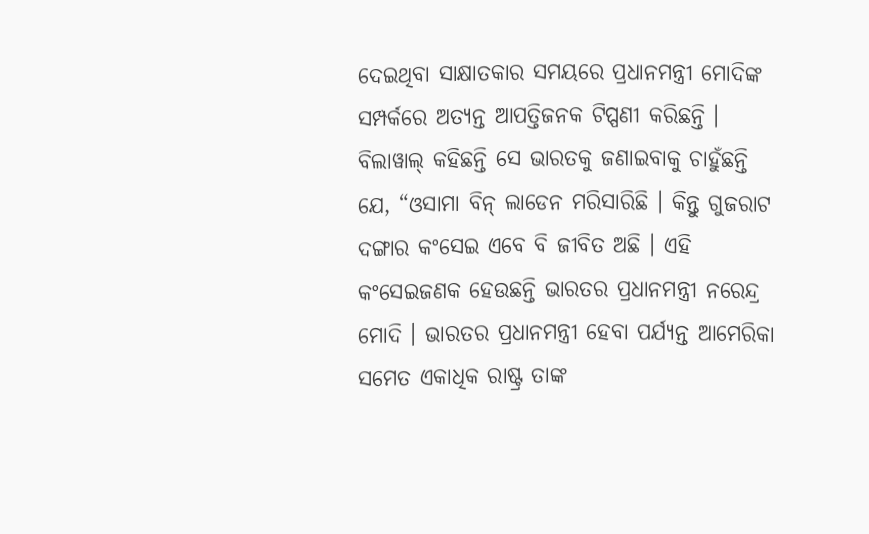ଦେଇଥିବା ସାକ୍ଷାତକାର ସମୟରେ ପ୍ରଧାନମନ୍ତ୍ରୀ ମୋଦିଙ୍କ ସମ୍ପର୍କରେ ଅତ୍ୟନ୍ତ ଆପତ୍ତିଜନକ ଟିପ୍ପଣୀ କରିଛନ୍ତି । ବିଲାୱାଲ୍ କହିଛନ୍ତି ସେ ଭାରତକୁ ଜଣାଇବାକୁ ଚାହୁଁଛନ୍ତି ଯେ, “ଓସାମା ବିନ୍ ଲାଡେନ ମରିସାରିଛି । କିନ୍ତୁ ଗୁଜରାଟ ଦଙ୍ଗାର କଂସେଇ ଏବେ ବି ଜୀବିତ ଅଛି । ଏହି କଂସେଇଜଣକ ହେଉଛନ୍ତି ଭାରତର ପ୍ରଧାନମନ୍ତ୍ରୀ ନରେନ୍ଦ୍ର ମୋଦି । ଭାରତର ପ୍ରଧାନମନ୍ତ୍ରୀ ହେବା ପର୍ଯ୍ୟନ୍ତ ଆମେରିକା ସମେତ ଏକାଧିକ ରାଷ୍ଟ୍ର ତାଙ୍କ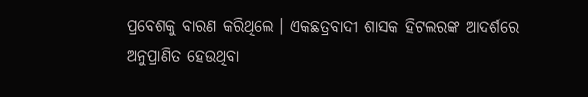ପ୍ରବେଶକୁ ବାରଣ କରିଥିଲେ । ଏକଛତ୍ରବାଦୀ ଶାସକ ହିଟଲରଙ୍କ ଆଦର୍ଶରେ ଅନୁପ୍ରାଣିତ ହେଉଥିବା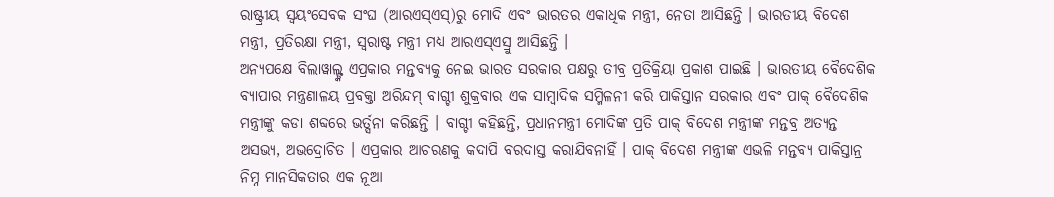ରାଷ୍ଟ୍ରୀୟ ସ୍ୱୟଂସେବକ ସଂଘ (ଆରଏସ୍ଏସ୍)ରୁ ମୋଦି ଏବଂ ଭାରତର ଏକାଧିକ ମନ୍ତ୍ରୀ, ନେତା ଆସିଛନ୍ତି । ଭାରତୀୟ ବିଦେଶ ମନ୍ତ୍ରୀ, ପ୍ରତିରକ୍ଷା ମନ୍ତ୍ରୀ, ସ୍ୱରାଷ୍ଟ ମନ୍ତ୍ରୀ ମଧ୍ୟ ଆରଏସ୍ଏସ୍ରୁ ଆସିଛନ୍ତି ।
ଅନ୍ୟପକ୍ଷେ ବିଲାୱାଲ୍ଙ୍କ ଏପ୍ରକାର ମନ୍ତବ୍ୟକୁ ନେଇ ଭାରତ ସରକାର ପକ୍ଷରୁ ତୀବ୍ର ପ୍ରତିକ୍ରିୟା ପ୍ରକାଶ ପାଇଛି । ଭାରତୀୟ ବୈଦେଶିକ ବ୍ୟାପାର ମନ୍ତ୍ରଣାଳୟ ପ୍ରବକ୍ତା ଅରିନ୍ଦମ୍ ବାଗ୍ଚୀ ଶୁକ୍ରବାର ଏକ ସାମ୍ବାଦିକ ସମ୍ମିଳନୀ କରି ପାକିସ୍ତାନ ସରକାର ଏବଂ ପାକ୍ ବୈଦେଶିକ ମନ୍ତ୍ରୀଙ୍କୁ କଡା ଶବ୍ଦରେ ଭର୍ତ୍ସନା କରିଛନ୍ତି । ବାଗ୍ଚୀ କହିଛନ୍ତି, ପ୍ରଧାନମନ୍ତ୍ରୀ ମୋଦିଙ୍କ ପ୍ରତି ପାକ୍ ବିଦେଶ ମନ୍ତ୍ରୀଙ୍କ ମନ୍ତବ୍ର ଅତ୍ୟନ୍ତ ଅସଭ୍ୟ, ଅଭଦ୍ରୋଚିତ । ଏପ୍ରକାର ଆଚରଣକୁ କଦାପି ବରଦାସ୍ତ କରାଯିବନାହିଁ । ପାକ୍ ବିଦେଶ ମନ୍ତ୍ରୀଙ୍କ ଏଭଳି ମନ୍ତବ୍ୟ ପାକିସ୍ତାନ୍ର ନିମ୍ନ ମାନସିକତାର ଏକ ନୂଆ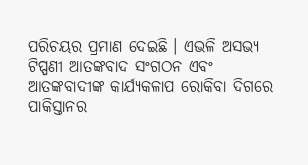ପରିଚୟର ପ୍ରମାଣ ଦେଇଛି । ଏଭଳି ଅସଭ୍ୟ ଟିପ୍ପଣୀ ଆତଙ୍କବାଦ ସଂଗଠନ ଏବଂ ଆତଙ୍କବାଦୀଙ୍କ କାର୍ଯ୍ୟକଳାପ ରୋକିବା ଦିଗରେ ପାକିସ୍ତାନର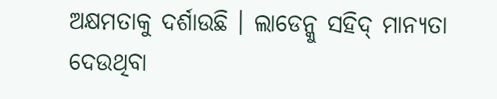ଅକ୍ଷମତାକୁ ଦର୍ଶାଉଛି । ଲାଡେନ୍କୁ ସହିଦ୍ ମାନ୍ୟତା ଦେଉଥିବା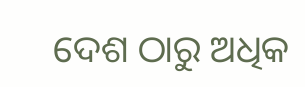ଦେଶ ଠାରୁ ଅଧିକ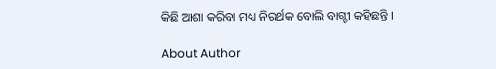କିଛି ଆଶା କରିବା ମଧ୍ୟ ନିରର୍ଥକ ବୋଲି ବାଗ୍ଚୀ କହିଛନ୍ତି ।

About Author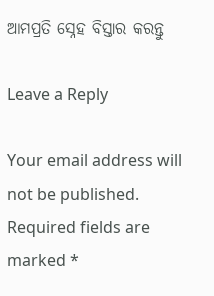ଆମପ୍ରତି ସ୍ନେହ ବିସ୍ତାର କରନ୍ତୁ

Leave a Reply

Your email address will not be published. Required fields are marked *